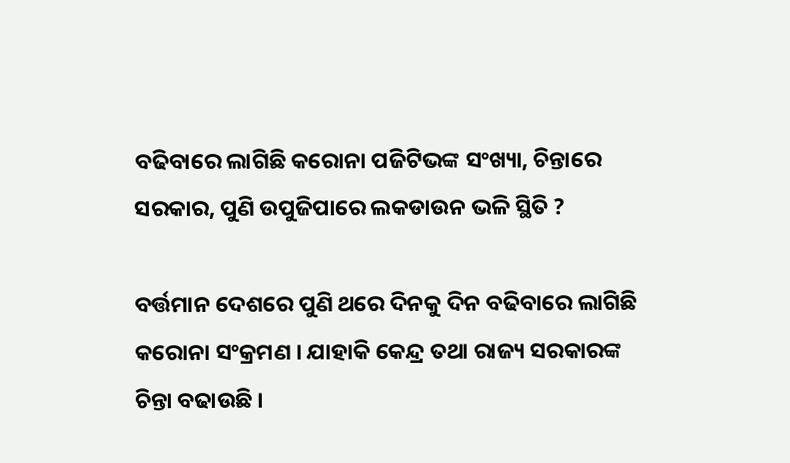ବଢିବାରେ ଲାଗିଛି କରୋନା ପଜିଟିଭଙ୍କ ସଂଖ୍ୟା, ଚିନ୍ତାରେ ସରକାର, ପୁଣି ଉପୁଜିପାରେ ଲକଡାଉନ ଭଳି ସ୍ଥିତି ?

ବର୍ତ୍ତମାନ ଦେଶରେ ପୁଣି ଥରେ ଦିନକୁ ଦିନ ବଢିବାରେ ଲାଗିଛି କରୋନା ସଂକ୍ରମଣ । ଯାହାକି କେନ୍ଦ୍ର ତଥା ରାଜ୍ୟ ସରକାରଙ୍କ ଚିନ୍ତା ବଢାଉଛି ।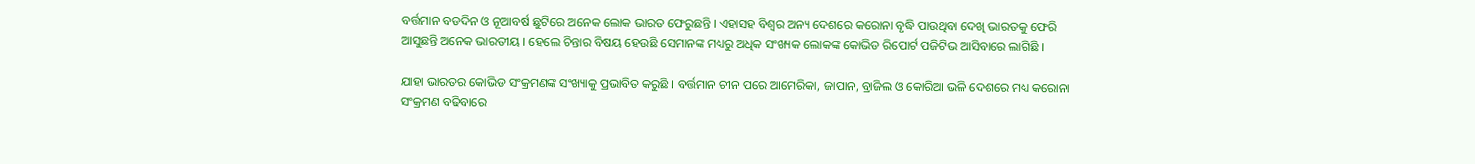ବର୍ତ୍ତମାନ ବଡଦିନ ଓ ନୂଆବର୍ଷ ଛୁଟିରେ ଅନେକ ଲୋକ ଭାରତ ଫେରୁଛନ୍ତି । ଏହାସହ ବିଶ୍ଵର ଅନ୍ୟ ଦେଶରେ କରୋନା ବୃଦ୍ଧି ପାଉଥିବା ଦେଖି ଭାରତକୁ ଫେରି ଆସୁଛନ୍ତି ଅନେକ ଭାରତୀୟ । ହେଲେ ଚିନ୍ତାର ବିଷୟ ହେଉଛି ସେମାନଙ୍କ ମଧ୍ୟରୁ ଅଧିକ ସଂଖ୍ୟକ ଲୋକଙ୍କ କୋଭିଡ ରିପୋର୍ଟ ପଜିଟିଭ ଆସିବାରେ ଲାଗିଛି ।

ଯାହା ଭାରତର କୋଭିଡ ସଂକ୍ରମଣଙ୍କ ସଂଖ୍ୟାକୁ ପ୍ରଭାବିତ କରୁଛି । ବର୍ତ୍ତମାନ ଚୀନ ପରେ ଆମେରିକା, ଜାପାନ, ବ୍ରାଜିଲ ଓ କୋରିଆ ଭଳି ଦେଶରେ ମଧ୍ୟ କରୋନା ସଂକ୍ରମଣ ବଢିବାରେ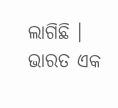ଲାଗିଛି । ଭାରତ ଏକ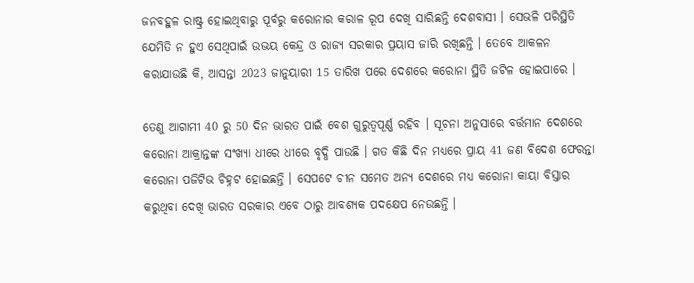ଜନବହୁଳ ରାଷ୍ଟ୍ର ହୋଇଥିବାରୁ ପୂର୍ବରୁ କରୋନାର କରାଳ ରୂପ ଦେଖି ସାରିଛନ୍ତି ଦେଶବାସୀ । ସେଭଳି ପରିସ୍ଥିତି ଯେମିତି ନ ହୁଏ ସେଥିପାଇଁ ଉଭୟ କେନ୍ଦ୍ର ଓ ରାଜ୍ୟ ସରକାର ପ୍ରୟାସ ଜାରି ରଖିଛନ୍ତି । ତେବେ ଆକଳନ କରାଯାଉଛି କି, ଆସନ୍ତା 2023 ଜାନୁୟାରୀ 15 ତାରିଖ ପରେ ଦେଶରେ କରୋନା ସ୍ଥିତି ଜଟିଳ ହୋଇପାରେ ।

ତେଣୁ ଆଗାମୀ 40 ରୁ 50 ଦିନ ଭାରତ ପାଇଁ ବେଶ ଗୁରୁତ୍ୱପୂର୍ଣ୍ଣ ରହିବ । ସୂଚନା ଅନୁସାରେ ବର୍ତ୍ତମାନ ଦେଶରେ କରୋନା ଆକ୍ରାନ୍ତଙ୍କ ସଂଖ୍ୟା ଧୀରେ ଧୀରେ ବୃଦ୍ଧି ପାଉଛି । ଗତ କିଛି ଦିନ ମଧ୍ୟରେ ପ୍ରାୟ 41 ଜଣ ବିଦେଶ ଫେରନ୍ତା କରୋନା ପଜିଟିଭ ଚିହ୍ନଟ ହୋଇଛନ୍ତି । ସେପଟେ ଚୀନ ସମେତ ଅନ୍ୟ ଦେଶରେ ମଧ୍ୟ କରୋନା କାୟା ବିସ୍ତାର କରୁଥିବା ଦେଖି ଭାରତ ସରକାର ଏବେ ଠାରୁ ଆବଶ୍ୟକ ପଦକ୍ଷେପ ନେଉଛନ୍ତି ।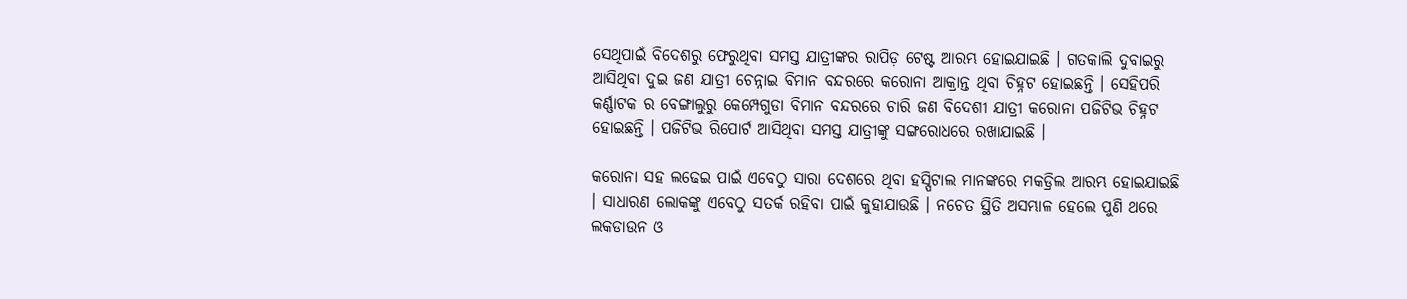ସେଥିପାଇଁ ବିଦେଶରୁ ଫେରୁଥିବା ସମସ୍ତ ଯାତ୍ରୀଙ୍କର ରାପିଡ଼ ଟେଷ୍ଟ ଆରମ୍ଭ ହୋଇଯାଇଛି । ଗତକାଲି ଦୁବାଇରୁ ଆସିଥିବା ଦୁଇ ଜଣ ଯାତ୍ରୀ ଚେନ୍ନାଇ ବିମାନ ବନ୍ଦରରେ କରୋନା ଆକ୍ରାନ୍ତ ଥିବା ଚିହ୍ନଟ ହୋଇଛନ୍ତି । ସେହିପରି କର୍ଣ୍ଣାଟକ ର ବେଙ୍ଗାଲୁରୁ କେମ୍ପେଗୁଡା ବିମାନ ବନ୍ଦରରେ ଚାରି ଜଣ ବିଦେଶୀ ଯାତ୍ରୀ କରୋନା ପଜିଟିଭ ଚିହ୍ନଟ ହୋଇଛନ୍ତି । ପଜିଟିଭ ରିପୋର୍ଟ ଆସିଥିବା ସମସ୍ତ ଯାତ୍ରୀଙ୍କୁ ସଙ୍ଗରୋଧରେ ରଖାଯାଇଛି ।

କରୋନା ସହ ଲଢେଇ ପାଇଁ ଏବେଠୁ ସାରା ଦେଶରେ ଥିବା ହସ୍ପିଟାଲ ମାନଙ୍କରେ ମକଡ୍ରିଲ ଆରମ୍ଭ ହୋଇଯାଇଛି । ସାଧାରଣ ଲୋକଙ୍କୁ ଏବେଠୁ ସତର୍କ ରହିବା ପାଇଁ କୁହାଯାଉଛି । ନଚେତ ସ୍ଥିତି ଅସମ୍ଭାଳ ହେଲେ ପୁଣି ଥରେ ଲକଡାଉନ ଓ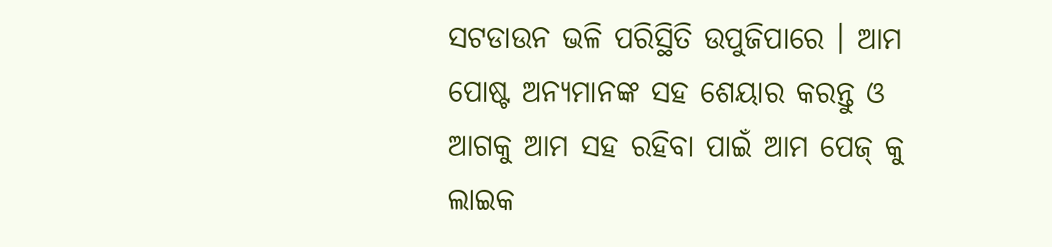ସଟଡାଉନ ଭଳି ପରିସ୍ଥିତି ଉପୁଜିପାରେ । ଆମ ପୋଷ୍ଟ ଅନ୍ୟମାନଙ୍କ ସହ ଶେୟାର କରନ୍ତୁ ଓ ଆଗକୁ ଆମ ସହ ରହିବା ପାଇଁ ଆମ ପେଜ୍ କୁ ଲାଇକ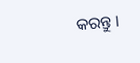କରନ୍ତୁ ।